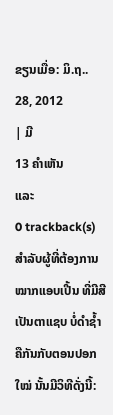ຂຽນເມື່ອ: ມິ.ຖ.. 28, 2012
| ມີ
13 ຄຳເຫັນ
ແລະ
0 trackback(s)
ສຳລັບຜູ້ທີ່ຕ້ອງການ ໝາກແອບເປີ້ນ ທີ່ມີສີເປັນຕາແຊບ ບໍ່ດຳຊ້ຳ ຄືກັນກັບຕອນປອກໃໝ່ ນັ້ນມີວິທີດັ່ງນີ້: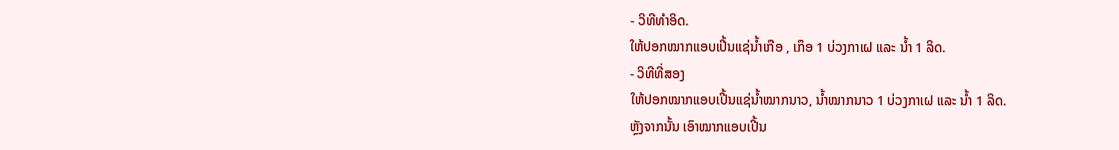- ວິທີທຳອິດ.
ໃຫ້ປອກໝາກແອບເປີ້ນແຊ່ນ້ຳເກືອ , ເກຶອ 1 ບ່ວງກາເຝ ແລະ ນ້ຳ 1 ລິດ.
- ວິທີທີ່ສອງ
ໃຫ້ປອກໝາກແອບເປີ້ນແຊ່ນ້ຳໝາກນາວ, ນ້ຳໝາກນາວ 1 ບ່ວງກາເຝ ແລະ ນ້ຳ 1 ລິດ.
ຫຼັງຈາກນັ້ນ ເອົາໝາກແອບເປີ້ນ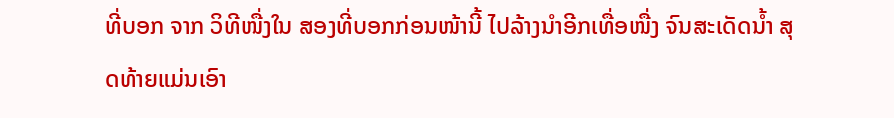ທີ່ບອກ ຈາກ ວິທີໜື່ງໃນ ສອງທີ່ບອກກ່ອນໜ້ານີ້ ໄປລ້າງນຳອີກເທື່ອໜື່ງ ຈົນສະເດັດນ້ຳ ສຸດທ້າຍແມ່ນເອົາ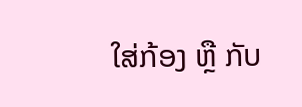ໃສ່ກ້ອງ ຫຼື ກັບ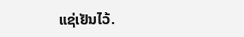ແຊ່ເຢັນໄວ້.